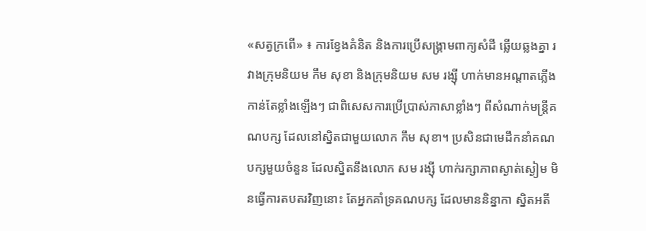«សត្វក្រពើ» ៖ ការខ្វែងគំនិត និងការប្រើសង្គ្រាមពាក្យសំដី ឆ្លើយឆ្លងគ្នា រវាងក្រុមនិយម កឹម សុខា និងក្រុមនិយម សម រង្ស៊ី ហាក់មានអណ្ដាតភ្លើងកាន់តែខ្លាំងឡើងៗ ជាពិសេសការប្រើប្រាស់ភាសាខ្លាំងៗ ពីសំណាក់មន្ត្រីគណបក្ស ដែលនៅស្និតជាមួយលោក កឹម សុខា។ ប្រសិនជាមេដឹកនាំគណបក្សមួយចំនួន ដែលស្និតនឹងលោក សម រង្ស៊ី ហាក់រក្សាភាពស្ងាត់ស្ងៀម មិនធ្វើការតបតរវិញនោះ តែអ្នកគាំទ្រគណបក្ស ដែលមាននិន្នាកា ស្និតអតី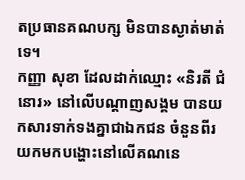តប្រធានគណបក្ស មិនបានស្ងាត់មាត់ទេ។
កញ្ញា សុខា ដែលដាក់ឈ្មោះ «និរតី ជំនោរ» នៅលើបណ្ដាញសង្គម បានយកសារទាក់ទងគ្នាជាឯកជន ចំនួនពីរ យកមកបង្ហោះនៅលើគណនេ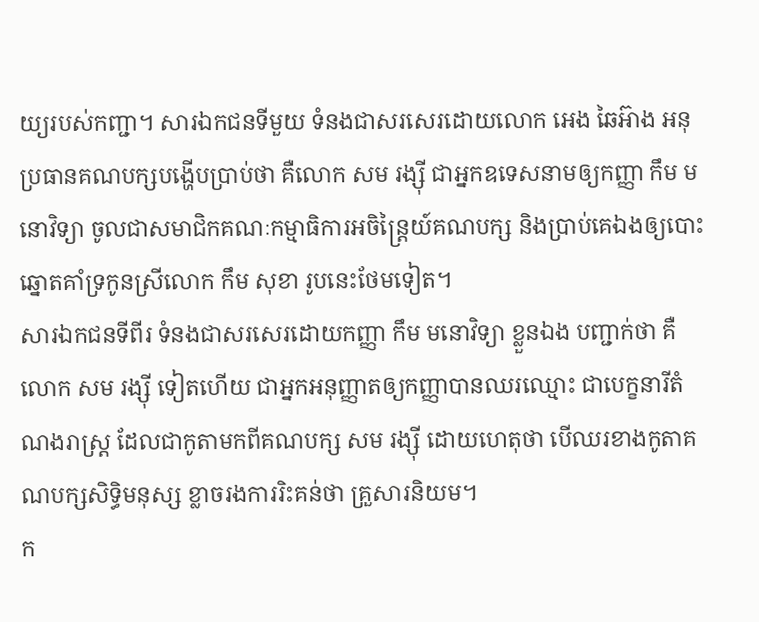យ្យរបស់កញ្ជា។ សារឯកជនទីមួយ ទំនងជាសរសេរដោយលោក អេង ឆៃអ៊ាង អនុប្រធានគណបក្សបង្ហើបប្រាប់ថា គឺលោក សម រង្ស៊ី ជាអ្នកឧទេសនាមឲ្យកញ្ញា កឹម មនោវិទ្យា ចូលជាសមាជិកគណៈកម្មាធិការអចិន្ត្រៃយ៍គណបក្ស និងប្រាប់គេឯងឲ្យបោះឆ្នោតគាំទ្រកូនស្រីលោក កឹម សុខា រូបនេះថែមទៀត។
សារឯកជនទីពីរ ទំនងជាសរសេរដោយកញ្ញា កឹម មនោវិទ្យា ខ្លួនឯង បញ្ជាក់ថា គឺលោក សម រង្ស៊ី ទៀតហើយ ជាអ្នកអនុញ្ញាតឲ្យកញ្ញាបានឈរឈ្មោះ ជាបេក្ខនារីតំណងរាស្ត្រ ដែលជាកូតាមកពីគណបក្ស សម រង្ស៊ី ដោយហេតុថា បើឈរខាងកូតាគណបក្សសិទ្ធិមនុស្ស ខ្លាចរងការរិះគន់ថា គ្រួសារនិយម។
ក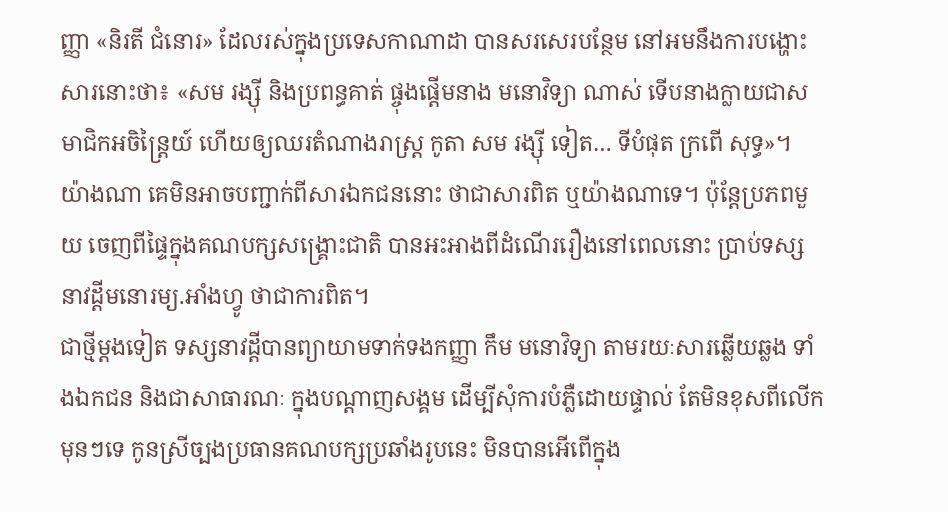ញ្ញា «និរតី ជំនោរ» ដែលរស់ក្នុងប្រទេសកាណាដា បានសរសេរបន្ថែម នៅអមនឹងការបង្ហោះសារនោះថា៖ «សម រង្ស៊ី និងប្រពន្ធគាត់ ផ្ចុងផ្តើមនាង មនោវិទ្យា ណាស់ ទើបនាងក្លាយជាសមាជិកអចិន្ត្រៃយ៍ ហើយឲ្យឈរតំណាងរាស្ត្រ កូតា សម រង្ស៊ី ទៀត… ទីបំផុត ក្រពើ សុទ្ធ»។
យ៉ាងណា គេមិនអាចបញ្ជាក់ពីសារឯកជននោះ ថាជាសារពិត ឬយ៉ាងណាទេ។ ប៉ុន្តែប្រភពមួយ ចេញពីផ្ទៃក្នុងគណបក្សសង្គ្រោះជាតិ បានអះអាងពីដំណើររឿងនៅពេលនោះ ប្រាប់ទស្សនាវដ្ដីមនោរម្យ.អាំងហ្វូ ថាជាការពិត។
ជាថ្មីម្ដងទៀត ទស្សនាវដ្ដីបានព្យាយាមទាក់ទងកញ្ញា កឹម មនោវិទ្យា តាមរយៈសារឆ្លើយឆ្លង ទាំងឯកជន និងជាសាធារណៈ ក្នុងបណ្ដាញសង្គម ដើម្បីសុំការបំភ្លឺដោយផ្ទាល់ តែមិនខុសពីលើកមុនៗទេ កូនស្រីច្បងប្រធានគណបក្សប្រឆាំងរូបនេះ មិនបានអើពើក្នុង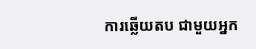ការឆ្លើយតប ជាមួយអ្នក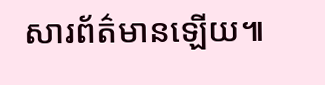សារព័ត៌មានឡើយ៕